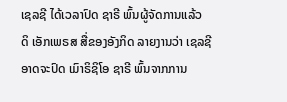ເຊລຊີ ໄດ້ເວລາປົດ ຊາຣີ ພົ້ນຜູ້ຈັດການແລ້ວ
ດິ ເອັກເພຣສ ສື່ຂອງອັງກິດ ລາຍງານວ່າ ເຊລຊີ ອາດຈະປົດ ເມົາຣິຊິໂອ ຊາຣີ ພົ້ນຈາກການ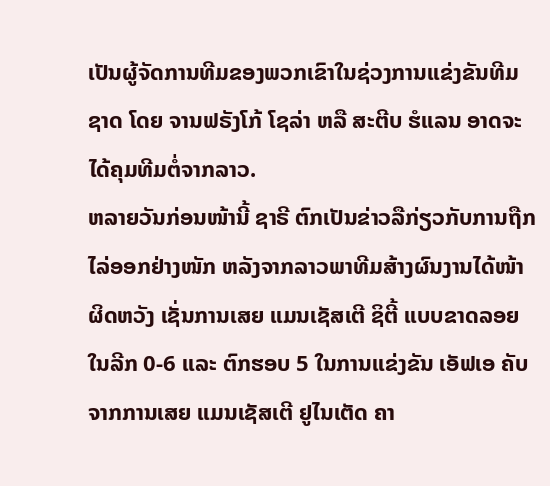ເປັນຜູ້ຈັດການທີມຂອງພວກເຂົາໃນຊ່ວງການແຂ່ງຂັນທີມຊາດ ໂດຍ ຈານຟຣັງໂກ້ ໂຊລ່າ ຫລື ສະຕີບ ຮໍແລນ ອາດຈະໄດ້ຄຸມທີມຕໍ່ຈາກລາວ.
ຫລາຍວັນກ່ອນໜ້ານີ້ ຊາຣີ ຕົກເປັນຂ່າວລືກ່ຽວກັບການຖືກໄລ່ອອກຢ່າງໜັກ ຫລັງຈາກລາວພາທີມສ້າງຜົນງານໄດ້ໜ້າຜິດຫວັງ ເຊັ່ນການເສຍ ແມນເຊັສເຕີ ຊິຕີ້ ແບບຂາດລອຍໃນລີກ 0-6 ແລະ ຕົກຮອບ 5 ໃນການແຂ່ງຂັນ ເອັຟເອ ຄັບ ຈາກການເສຍ ແມນເຊັສເຕີ ຢູໄນເຕັດ ຄາ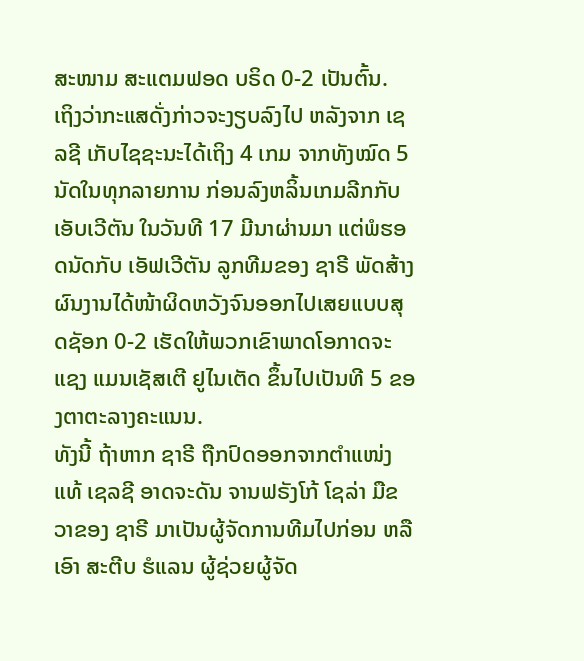ສະໜາມ ສະແຕມຟອດ ບຣິດ 0-2 ເປັນຕົ້ນ.
ເຖິງວ່າກະແສດັ່ງກ່າວຈະງຽບລົງໄປ ຫລັງຈາກ ເຊລຊີ ເກັບໄຊຊະນະໄດ້ເຖິງ 4 ເກມ ຈາກທັງໝົດ 5 ນັດໃນທຸກລາຍການ ກ່ອນລົງຫລິ້ນເກມລີກກັບ ເອັບເວີຕັນ ໃນວັນທີ 17 ມີນາຜ່ານມາ ແຕ່ພໍຮອດນັດກັບ ເອັຟເວີຕັນ ລູກທີມຂອງ ຊາຣີ ພັດສ້າງຜົນງານໄດ້ໜ້າຜິດຫວັງຈົນອອກໄປເສຍແບບສຸດຊັອກ 0-2 ເຮັດໃຫ້ພວກເຂົາພາດໂອກາດຈະແຊງ ແມນເຊັສເຕີ ຢູໄນເຕັດ ຂຶ້ນໄປເປັນທີ 5 ຂອງຕາຕະລາງຄະແນນ.
ທັງນີ້ ຖ້າຫາກ ຊາຣີ ຖືກປົດອອກຈາກຕຳແໜ່ງແທ້ ເຊລຊີ ອາດຈະດັນ ຈານຟຣັງໂກ້ ໂຊລ່າ ມືຂວາຂອງ ຊາຣີ ມາເປັນຜູ້ຈັດການທີມໄປກ່ອນ ຫລື ເອົາ ສະຕີບ ຮໍແລນ ຜູ້ຊ່ວຍຜູ້ຈັດ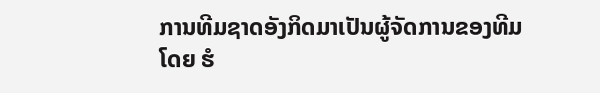ການທີມຊາດອັງກິດມາເປັນຜູ້ຈັດການຂອງທີມ ໂດຍ ຮໍ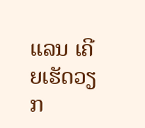ແລນ ເຄີຍເຮັດວຽກ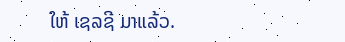ໃຫ້ ເຊລຊີ ມາແລ້ວ.